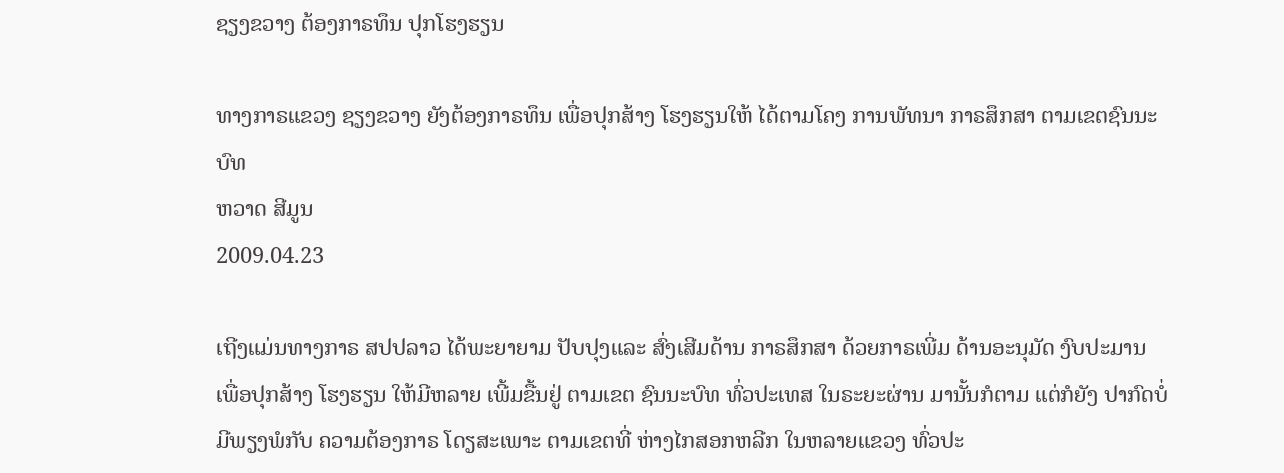ຊຽງຂວາງ ຕ້ອງກາຣທຶນ ປຸກໂຮງຮຽນ

ທາງກາຣແຂວງ ຊຽງຂວາງ ຍັງຕ້ອງກາຣທຶນ ເພື່ອປຸກສ້າງ ໂຮງຮຽນໃຫ້ ໄດ້ຕາມໂຄງ ການພັທນາ ກາຣສຶກສາ ຕາມເຂຕຊົນນະບົທ
ຫວາດ ສີມູນ
2009.04.23

ເຖີງແມ່ນທາງກາຣ ສປປລາວ ໄດ້ພະຍາຍາມ ປັບປຸງແລະ ສົ່ງເສີມດ້ານ ກາຣສຶກສາ ດ້ວຍກາຣເພີ່ມ ດ້ານອະນຸມັດ ງົບປະມານ ເພື່ອປຸກສ້າງ ໂຮງຮຽນ ໃຫ້ມີຫລາຍ ເພີ້ມຂື້ນຢູ່ ຕາມເຂຕ ຊົນນະບົທ ທົ່ວປະເທສ ໃນຣະຍະຜ່ານ ມານັ້ນກໍຕາມ ແຕ່ກໍຍັງ ປາກົດບໍ່ ມີພຽງພໍກັບ ຄວາມຕ້ອງກາຣ ໂດຽສະເພາະ ຕາມເຂຕທີ່ ຫ່າງໄກສອກຫລີກ ໃນຫລາຍແຂວງ ທົ່ວປະ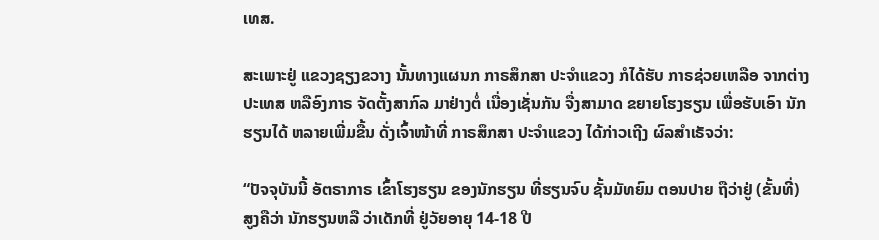ເທສ.

ສະເພາະຢູ່ ແຂວງຊຽງຂວາງ ນັ້ນທາງແຜນກ ກາຣສຶກສາ ປະຈຳແຂວງ ກໍໄດ້ຮັບ ກາຣຊ່ວຍເຫລືອ ຈາກຕ່າງປະເທສ ຫລືອົງກາຣ ຈັດຕັ້ງສາກົລ ມາຢ່າງຕໍ່ ເນື່ອງເຊັ່ນກັນ ຈື່ງສາມາດ ຂຍາຍໂຮງຮຽນ ເພື່ອຮັບເອົາ ນັກຮຽນໄດ້ ຫລາຍເພີ່ມຂື້ນ ດັ່ງເຈົ້າໜ້າທີ່ ກາຣສຶກສາ ປະຈຳແຂວງ ໄດ້ກ່າວເຖີງ ຜົລສຳເຣັຈວ່າ:

“ປັຈຈຸບັນນີ້ ອັຕຣາກາຣ ເຂົ້າໂຮງຮຽນ ຂອງນັກຮຽນ ທີ່ຮຽນຈົບ ຊັ້ນມັທຍົມ ຕອນປາຍ ຖືວ່າຢູ່ (ຂັ້ນທີ່) ສູງຄືວ່າ ນັກຮຽນຫລື ວ່າເດັກທີ່ ຢູ່ວັຍອາຍຸ 14-18 ປີ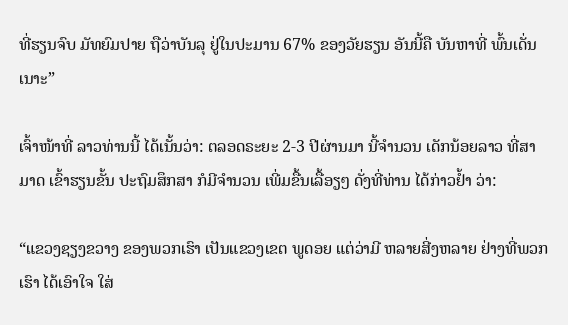ທີ່ຮຽນຈົບ ມັທຍົມປາຍ ຖືວ່າບັນລຸ ຢູ່ໃນປະມານ 67% ຂອງວັຍຮຽນ ອັນນີ້ຄື ບັນຫາທີ່ ພົ້ນເດັ່ນເນາະ”

ເຈົ້າໜ້າທີ່ ລາວທ່ານນີ້ ໄດ້ເນັ້ນວ່າ: ຕລອດຣະຍະ 2-3 ປີຜ່ານມາ ນີ້ຈຳນວນ ເດັກນ້ອຍລາວ ທີ່ສາມາດ ເຂົ້າຮຽນຂັ້ນ ປະຖົມສຶກສາ ກໍມີຈຳນວນ ເພີ່ມຂື້ນເລື້ອຽໆ ດັ່ງທີ່ທ່ານ ໄດ້ກ່າວຢ້ຳ ວ່າ:

“ແຂວງຊຽງຂວາງ ຂອງພວກເຮົາ ເປັນແຂວງເຂຕ ພູດອຍ ແຕ່ວ່າມີ ຫລາຍສີ່ງຫລາຍ ຢ່າງທີ່ພວກເຮົາ ໄດ້ເອົາໃຈ ໃສ່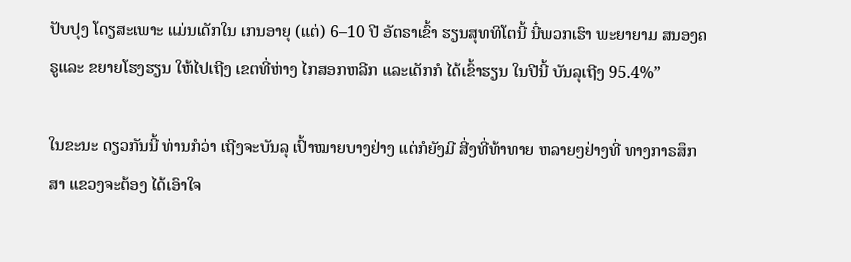ປັບປຸງ ໂດຽສະເພາະ ແມ່ນເດັກໃນ ເກນອາຍຸ (ແຕ່) 6–10 ປີ ອັຕຣາເຂົ້າ ຮຽນສຸທທິໂຕນີ້ ນີ໋ພວກເຮົາ ພະຍາຍາມ ສນອງຄຣູແລະ ຂຍາຍໂຮງຮຽນ ໃຫ້ໄປເຖີງ ເຂຕທີ່ຫ່າງ ໄກສອກຫລີກ ແລະເດັກກໍ ໄດ້ເຂົ້າຮຽນ ໃນປີນີ້ ບັນລຸເຖີງ 95.4%”

ໃນຂະນະ ດຽວກັນນີ້ ທ່ານກໍວ່າ ເຖີງຈະບັນລຸ ເປົ້າໝາຍບາງຢ່າງ ແຕ່ກໍຍັງມີ ສີ່ງທີ່ທ້າທາຍ ຫລາຍໆຢ່າງທີ່ ທາງກາຣສຶກສາ ແຂວງຈະຕ້ອງ ໄດ້ເອົາໃຈ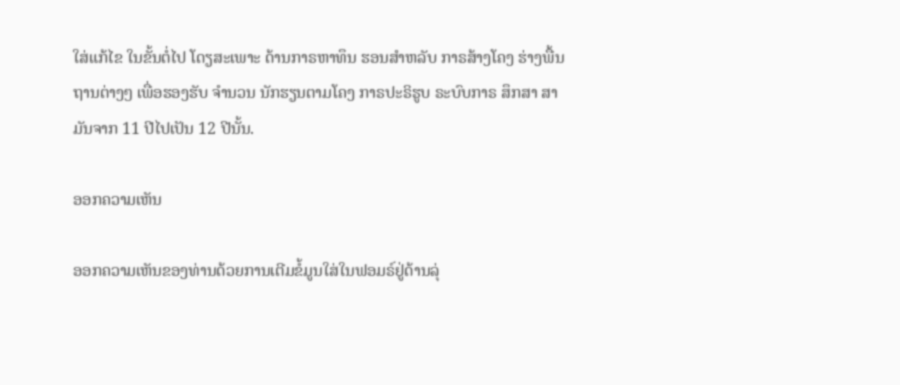ໃສ່ແກ້ໄຂ ໃນຂັ້ນຕໍ່ໄປ ໂດຽສະເພາະ ດ້ານກາຣຫາທຶນ ຮອນສຳຫລັບ ກາຣສ້າງໂຄງ ຮ່າງພື້ນຖານຕ່າງໆ ເພື່ອຮອງຮັບ ຈຳນວນ ນັກຮຽນຕາມໂຄງ ກາຣປະຣິຮູບ ຣະບົບກາຣ ສຶກສາ ສາມັນຈາກ 11 ປີໄປເປັນ 12 ປີນັ້ນ.

ອອກຄວາມເຫັນ

ອອກຄວາມເຫັນຂອງທ່ານດ້ວຍການເຕີມຂໍ້ມູນໃສ່ໃນຟອມຣ໌ຢູ່ດ້ານລຸ່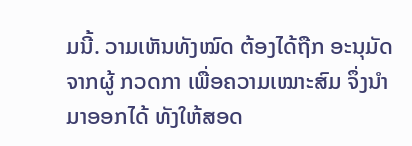ມນີ້. ວາມເຫັນທັງໝົດ ຕ້ອງໄດ້ຖືກ ອະນຸມັດ ຈາກຜູ້ ກວດກາ ເພື່ອຄວາມເໝາະສົມ ຈຶ່ງນໍາມາອອກໄດ້ ທັງໃຫ້ສອດ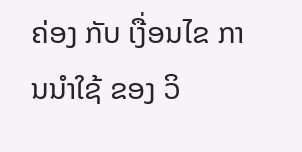ຄ່ອງ ກັບ ເງື່ອນໄຂ ການນຳໃຊ້ ຂອງ ວິ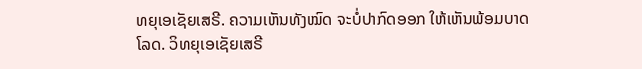ທຍຸເອເຊັຍເສຣີ. ຄວາມເຫັນທັງໝົດ ຈະບໍ່ປາກົດອອກ ໃຫ້ເຫັນພ້ອມບາດໂລດ. ວິທຍຸເອເຊັຍເສຣີ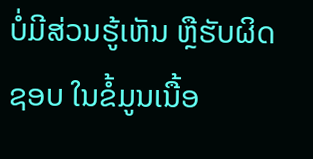ບໍ່ມີສ່ວນຮູ້ເຫັນ ຫຼືຮັບຜິດຊອບ ໃນຂໍ້ມູນເນື້ອ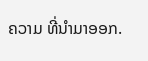ຄວາມ ທີ່ນໍາມາອອກ.